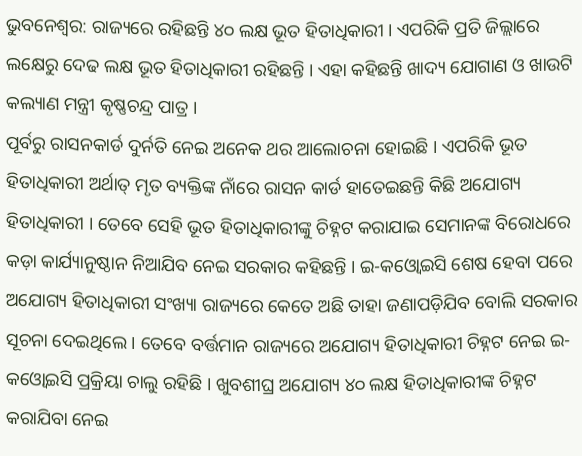ଭୁବନେଶ୍ୱର: ରାଜ୍ୟରେ ରହିଛନ୍ତି ୪୦ ଲକ୍ଷ ଭୂତ ହିତାଧିକାରୀ । ଏପରିକି ପ୍ରତି ଜିଲ୍ଲାରେ ଲକ୍ଷେରୁ ଦେଢ ଲକ୍ଷ ଭୂତ ହିତାଧିକାରୀ ରହିଛନ୍ତି । ଏହା କହିଛନ୍ତି ଖାଦ୍ୟ ଯୋଗାଣ ଓ ଖାଉଟି କଲ୍ୟାଣ ମନ୍ତ୍ରୀ କୃଷ୍ଣଚନ୍ଦ୍ର ପାତ୍ର ।
ପୂର୍ବରୁ ରାସନକାର୍ଡ ଦୁର୍ନତି ନେଇ ଅନେକ ଥର ଆଲୋଚନା ହୋଇଛି । ଏପରିକି ଭୂତ ହିତାଧିକାରୀ ଅର୍ଥାତ୍ ମୃତ ବ୍ୟକ୍ତିଙ୍କ ନାଁରେ ରାସନ କାର୍ଡ ହାତେଇଛନ୍ତି କିଛି ଅଯୋଗ୍ୟ ହିତାଧିକାରୀ । ତେବେ ସେହି ଭୂତ ହିତାଧିକାରୀଙ୍କୁ ଚିହ୍ନଟ କରାଯାଇ ସେମାନଙ୍କ ବିରୋଧରେ କଡ଼ା କାର୍ଯ୍ୟାନୁଷ୍ଠାନ ନିଆଯିବ ନେଇ ସରକାର କହିଛନ୍ତି । ଇ-କଓ୍ବୋଇସି ଶେଷ ହେବା ପରେ ଅଯୋଗ୍ୟ ହିତାଧିକାରୀ ସଂଖ୍ୟା ରାଜ୍ୟରେ କେତେ ଅଛି ତାହା ଜଣାପଡ଼ିଯିବ ବୋଲି ସରକାର ସୂଚନା ଦେଇଥିଲେ । ତେବେ ବର୍ତ୍ତମାନ ରାଜ୍ୟରେ ଅଯୋଗ୍ୟ ହିତାଧିକାରୀ ଚିହ୍ନଟ ନେଇ ଇ-କଓ୍ବୋଇସି ପ୍ରକ୍ରିୟା ଚାଲୁ ରହିଛି । ଖୁବଶୀଘ୍ର ଅଯୋଗ୍ୟ ୪୦ ଲକ୍ଷ ହିତାଧିକାରୀଙ୍କ ଚିହ୍ନଟ କରାଯିବା ନେଇ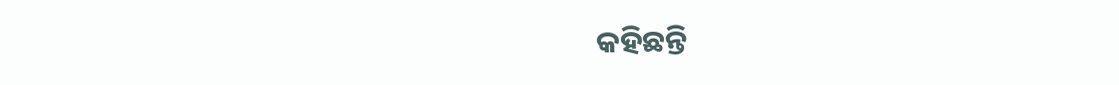କହିଛନ୍ତି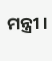ମନ୍ତ୍ରୀ ।